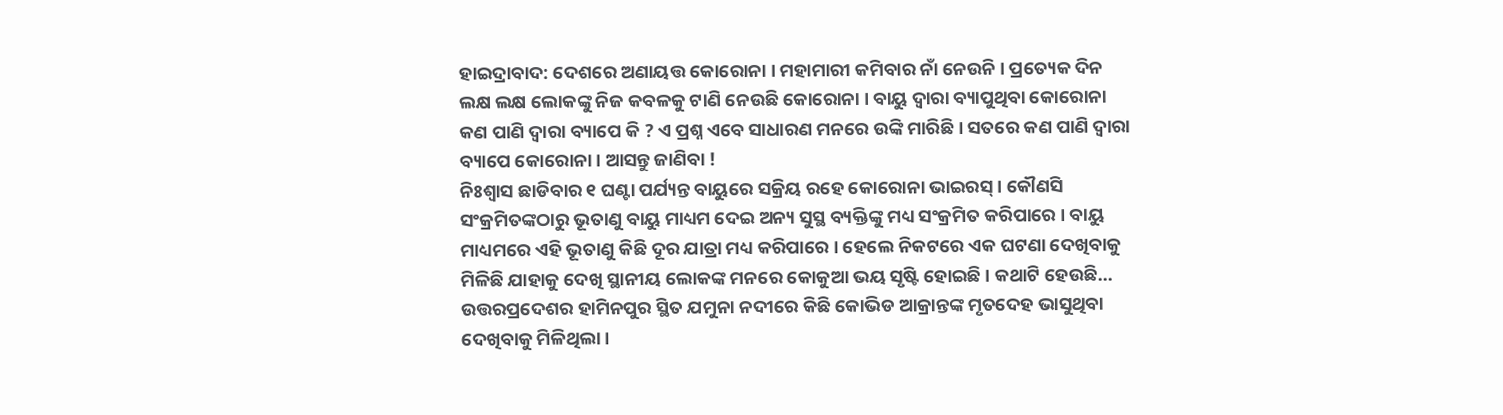ହାଇଦ୍ରାବାଦ: ଦେଶରେ ଅଣାୟତ୍ତ କୋରୋନା । ମହାମାରୀ କମିବାର ନାଁ ନେଉନି । ପ୍ରତ୍ୟେକ ଦିନ ଲକ୍ଷ ଲକ୍ଷ ଲୋକଙ୍କୁ ନିଜ କବଳକୁ ଟାଣି ନେଉଛି କୋରୋନା । ବାୟୁ ଦ୍ବାରା ବ୍ୟାପୁଥିବା କୋରୋନା କଣ ପାଣି ଦ୍ବାରା ବ୍ୟାପେ କି ? ଏ ପ୍ରଶ୍ନ ଏବେ ସାଧାରଣ ମନରେ ଉଙ୍କି ମାରିଛି । ସତରେ କଣ ପାଣି ଦ୍ବାରା ବ୍ୟାପେ କୋରୋନା । ଆସନ୍ତୁ ଜାଣିବା !
ନିଃଶ୍ୱାସ ଛାଡିବାର ୧ ଘଣ୍ଟା ପର୍ଯ୍ୟନ୍ତ ବାୟୁରେ ସକ୍ରିୟ ରହେ କୋରୋନା ଭାଇରସ୍ । କୌଣସି ସଂକ୍ରମିତଙ୍କଠାରୁ ଭୂତାଣୁ ବାୟୁ ମାଧ୍ୟମ ଦେଇ ଅନ୍ୟ ସୁସ୍ଥ ବ୍ୟକ୍ତିଙ୍କୁ ମଧ୍ୟ ସଂକ୍ରମିତ କରିପାରେ । ବାୟୁ ମାଧ୍ୟମରେ ଏହି ଭୂତାଣୁ କିଛି ଦୂର ଯାତ୍ରା ମଧ୍ୟ କରିପାରେ । ହେଲେ ନିକଟରେ ଏକ ଘଟଣା ଦେଖିବାକୁ ମିଳିଛି ଯାହାକୁ ଦେଖି ସ୍ଥାନୀୟ ଲୋକଙ୍କ ମନରେ କୋକୁଆ ଭୟ ସୃଷ୍ଟି ହୋଇଛି । କଥାଟି ହେଉଛି... ଉତ୍ତରପ୍ରଦେଶର ହାମିନପୁର ସ୍ଥିତ ଯମୁନା ନଦୀରେ କିଛି କୋଭିଡ ଆକ୍ରାନ୍ତଙ୍କ ମୃତଦେହ ଭାସୁଥିବା ଦେଖିବାକୁ ମିଳିଥିଲା ।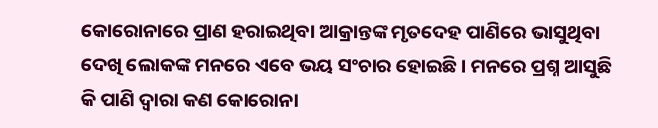କୋରୋନାରେ ପ୍ରାଣ ହରାଇଥିବା ଆକ୍ରାନ୍ତଙ୍କ ମୃତଦେହ ପାଣିରେ ଭାସୁଥିବା ଦେଖି ଲୋକଙ୍କ ମନରେ ଏବେ ଭୟ ସଂଚାର ହୋଇଛି । ମନରେ ପ୍ରଶ୍ନ ଆସୁଛି କି ପାଣି ଦ୍ବାରା କଣ କୋରୋନା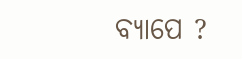ବ୍ୟାପେ ?